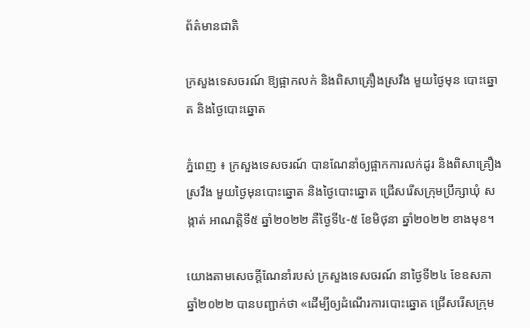ព័ត៌មានជាតិ

ក្រសួងទេសចរណ៍ ឱ្យផ្អាកលក់ និងពិសាគ្រឿងស្រវឹង មួយថ្ងៃមុន បោះឆ្នោត និងថ្ងៃបោះឆ្នោត

ភ្នំពេញ ៖ ក្រសួងទេសចរណ៍ បានណែនាំឲ្យផ្អាកការលក់ដូរ និងពិសាគ្រឿងស្រវឹង មួយថ្ងៃមុនបោះឆ្នោត និងថ្ងៃបោះឆ្នោត ជ្រើសរើសក្រុមប្រឹក្សាឃុំ សង្កាត់ អាណត្តិទី៥ ឆ្នាំ២០២២ គឺថ្ងៃទី៤-៥ ខែមិថុនា ឆ្នាំ២០២២ ខាងមុខ។

យោងតាមសេចក្ដីណែនាំរបស់ ក្រសួងទេសចរណ៍ នាថ្ងៃទី២៤ ខែឧសភា ឆ្នាំ២០២២ បានបញ្ជាក់ថា «ដើម្បីឲ្យដំណើរការបោះឆ្នោត ជ្រើសរើសក្រុម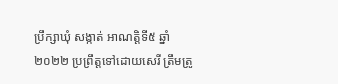ប្រឹក្សាឃុំ សង្កាត់ អាណត្តិទី៥ ឆ្នាំ២០២២ ប្រព្រឹត្តទៅដោយសេរី ត្រឹមត្រូ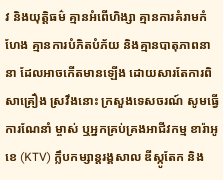វ និងយុត្តិធម៌ គ្មានអំពើហិង្សា គ្មានការគំរាមកំហែង គ្មានការបំភិតបំភ័យ និងគ្មានបាតុភាពនានា ដែលអាចកើតមានឡើង ដោយសារតែការពិសាគ្រឿង ស្រវឹងនោះ ក្រសួងទេសចរណ៍ សូមធ្វើការណែនាំ ម្ចាស់ ឬអ្នកគ្រប់គ្រងអាជីវកម្ម ខារ៉ាអូខេ (KTV) ក្លឹបកម្សាន្តរង្គសាល ឌីស្កូតែក និង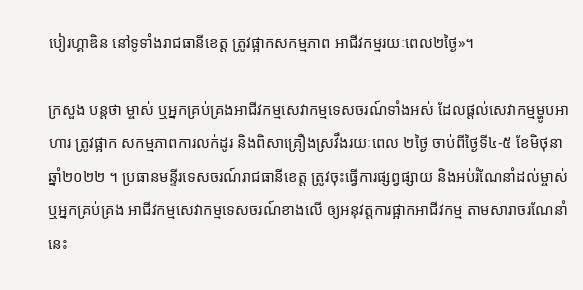បៀរហ្គាឌិន នៅទូទាំងរាជធានីខេត្ត ត្រូវផ្អាកសកម្មភាព អាជីវកម្មរយៈពេល២ថ្ងៃ»។

ក្រសួង បន្ដថា ម្ចាស់ ឬអ្នកគ្រប់គ្រងអាជីវកម្មសេវាកម្មទេសចរណ៍ទាំងអស់ ដែលផ្តល់សេវាកម្មម្ហូបអាហារ ត្រូវផ្អាក សកម្មភាពការលក់ដូរ និងពិសាគ្រឿងស្រវឹងរយៈពេល ២ថ្ងៃ ចាប់ពីថ្ងៃទី៤-៥ ខែមិថុនា ឆ្នាំ២០២២ ។ ប្រធានមន្ទីរទេសចរណ៍រាជធានីខេត្ត ត្រូវចុះធ្វើការផ្សព្វផ្សាយ និងអប់រំណែនាំដល់ម្ចាស់ឬអ្នកគ្រប់គ្រង អាជីវកម្មសេវាកម្មទេសចរណ៍ខាងលើ ឲ្យអនុវត្តការផ្អាកអាជីវកម្ម តាមសារាចរណែនាំនេះ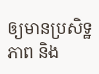ឲ្យមានប្រសិទ្ឋភាព និង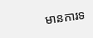មានការទ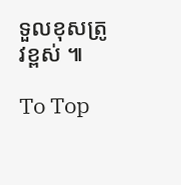ទួលខុសត្រូវខ្ពស់ ៕

To Top